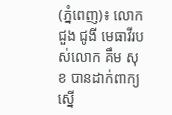(ភ្នំពេញ)៖ លោក ជួង ជូងី មេធាវីរបស់លោក គឹម សុខ បានដាក់ពាក្យស្នើ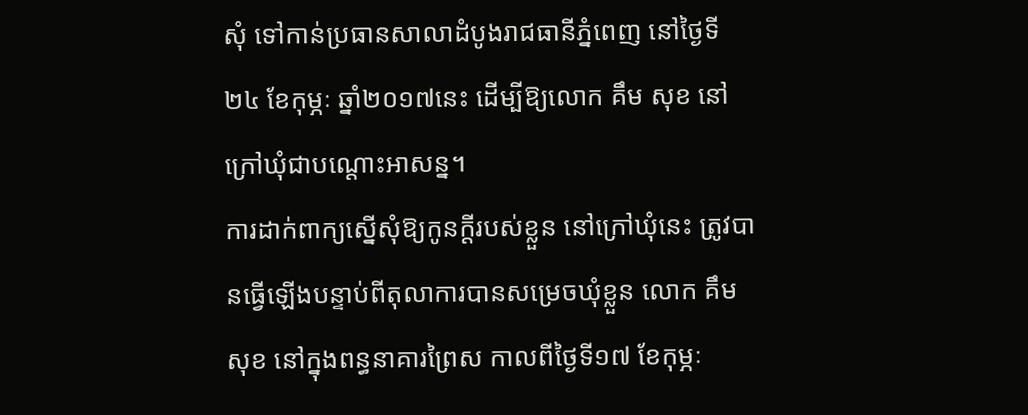សុំ ទៅកាន់ប្រធានសាលាដំបូងរាជធានីភ្នំពេញ នៅថ្ងៃទី២៤ ខែកុម្ភៈ ឆ្នាំ២០១៧នេះ ដើម្បីឱ្យលោក គឹម សុខ នៅក្រៅឃុំជាបណ្តោះអាសន្ន។
ការដាក់ពាក្យស្នើសុំឱ្យកូនក្តីរបស់ខ្លួន នៅក្រៅឃុំនេះ ត្រូវបានធ្វើឡើងបន្ទាប់ពីតុលាការបានសម្រេចឃុំខ្លួន លោក គឹម សុខ នៅក្នុងពន្ធនាគារព្រៃស កាលពីថ្ងៃទី១៧ ខែកុម្ភៈ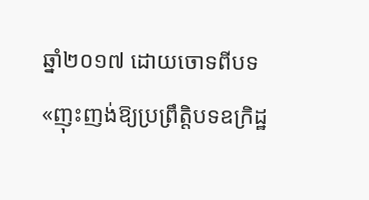ឆ្នាំ២០១៧ ដោយចោទពីបទ «ញុះញង់ឱ្យប្រព្រឹត្តិបទឧក្រិដ្ឋ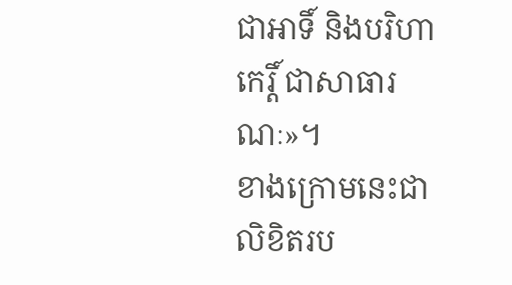ជាអាទិ៍ និងបរិហាកេរ្តិ៍ ជាសាធារណៈ»។
ខាងក្រោមនេះជាលិខិតរប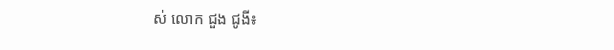ស់ លោក ជួង ជូងី៖